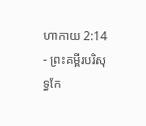ហាកាយ 2:14 - ព្រះគម្ពីរបរិសុទ្ធកែ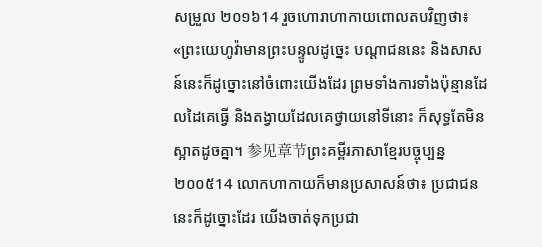សម្រួល ២០១៦14 រួចហោរាហាកាយពោលតបវិញថា៖ «ព្រះយេហូវ៉ាមានព្រះបន្ទូលដូច្នេះ បណ្ដាជននេះ និងសាសន៍នេះក៏ដូច្នោះនៅចំពោះយើងដែរ ព្រមទាំងការទាំងប៉ុន្មានដែលដៃគេធ្វើ និងតង្វាយដែលគេថ្វាយនៅទីនោះ ក៏សុទ្ធតែមិនស្អាតដូចគ្នា។ 参见章节ព្រះគម្ពីរភាសាខ្មែរបច្ចុប្បន្ន ២០០៥14 លោកហាកាយក៏មានប្រសាសន៍ថា៖ ប្រជាជននេះក៏ដូច្នោះដែរ យើងចាត់ទុកប្រជា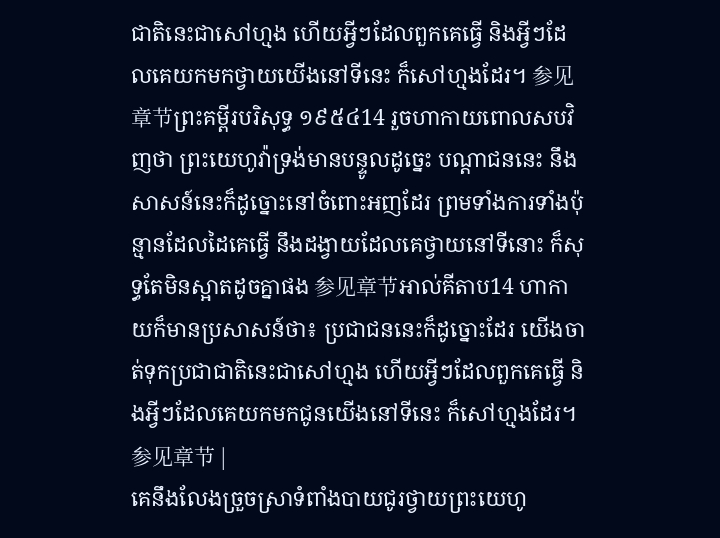ជាតិនេះជាសៅហ្មង ហើយអ្វីៗដែលពួកគេធ្វើ និងអ្វីៗដែលគេយកមកថ្វាយយើងនៅទីនេះ ក៏សៅហ្មងដែរ។ 参见章节ព្រះគម្ពីរបរិសុទ្ធ ១៩៥៤14 រួចហាកាយពោលសបវិញថា ព្រះយេហូវ៉ាទ្រង់មានបន្ទូលដូច្នេះ បណ្តាជននេះ នឹងសាសន៍នេះក៏ដូច្នោះនៅចំពោះអញដែរ ព្រមទាំងការទាំងប៉ុន្មានដែលដៃគេធ្វើ នឹងដង្វាយដែលគេថ្វាយនៅទីនោះ ក៏សុទ្ធតែមិនស្អាតដូចគ្នាផង 参见章节អាល់គីតាប14 ហាកាយក៏មានប្រសាសន៍ថា៖ ប្រជាជននេះក៏ដូច្នោះដែរ យើងចាត់ទុកប្រជាជាតិនេះជាសៅហ្មង ហើយអ្វីៗដែលពួកគេធ្វើ និងអ្វីៗដែលគេយកមកជូនយើងនៅទីនេះ ក៏សៅហ្មងដែរ។ 参见章节 |
គេនឹងលែងច្រួចស្រាទំពាំងបាយជូរថ្វាយព្រះយេហូ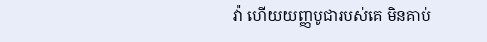វ៉ា ហើយយញ្ញបូជារបស់គេ មិនគាប់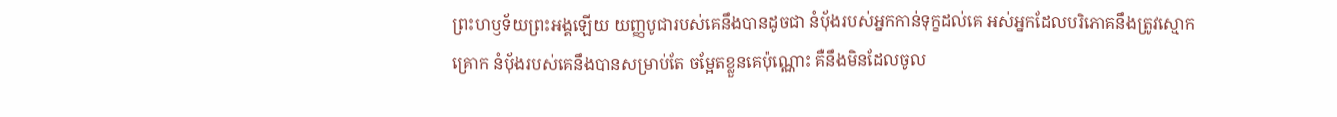ព្រះហឫទ័យព្រះអង្គឡើយ យញ្ញបូជារបស់គេនឹងបានដូចជា នំបុ័ងរបស់អ្នកកាន់ទុក្ខដល់គេ អស់អ្នកដែលបរិភោគនឹងត្រូវស្មោកគ្រោក នំបុ័ងរបស់គេនឹងបានសម្រាប់តែ ចម្អែតខ្លួនគេប៉ុណ្ណោះ គឺនឹងមិនដែលចូល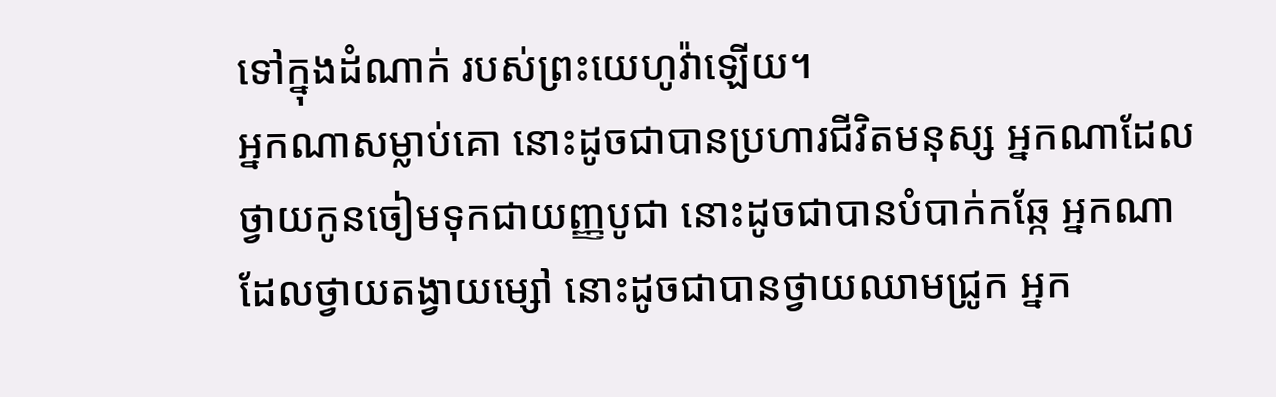ទៅក្នុងដំណាក់ របស់ព្រះយេហូវ៉ាឡើយ។
អ្នកណាសម្លាប់គោ នោះដូចជាបានប្រហារជីវិតមនុស្ស អ្នកណាដែលថ្វាយកូនចៀមទុកជាយញ្ញបូជា នោះដូចជាបានបំបាក់កឆ្កែ អ្នកណាដែលថ្វាយតង្វាយម្សៅ នោះដូចជាបានថ្វាយឈាមជ្រូក អ្នក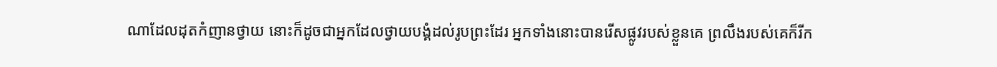ណាដែលដុតកំញានថ្វាយ នោះក៏ដូចជាអ្នកដែលថ្វាយបង្គំដល់រូបព្រះដែរ អ្នកទាំងនោះបានរើសផ្លូវរបស់ខ្លួនគេ ព្រលឹងរបស់គេក៏រីក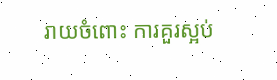រាយចំពោះ ការគួរស្អប់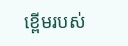ខ្ពើមរបស់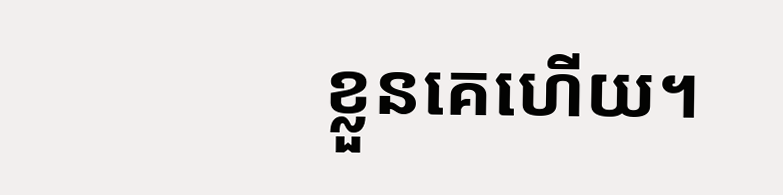ខ្លួនគេហើយ។